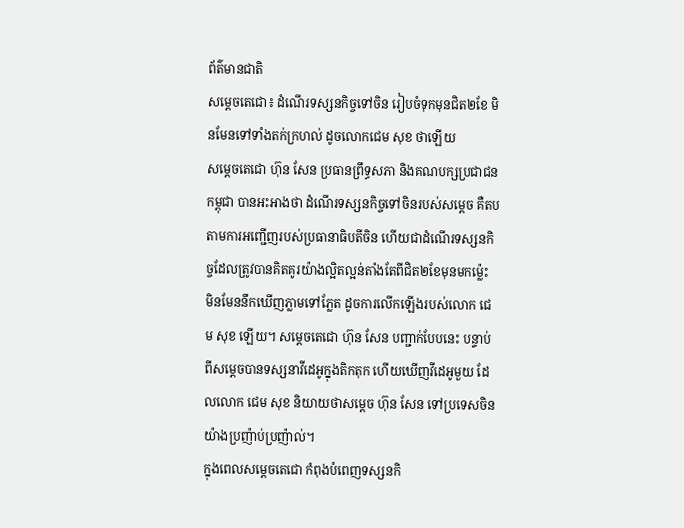ព័ត៌មានជាតិ
សម្ដេចតេជោ៖ ដំណើរទស្សនកិច្ចទៅចិន រៀបចំទុកមុនជិត២ខែ មិនមែនទៅទាំងតក់ក្រហល់ ដូចលោកជេម សុខ ថាឡើយ
សម្ដេចតេជោ ហ៊ុន សែន ប្រធានព្រឹទ្ធសភា និងគណបក្សប្រជាជនកម្ពុជា បានអះអាងថា ដំណើរទស្សនកិច្ចទៅចិនរបស់សម្ដេច គឺតបតាមការអញ្ជើញរបស់ប្រធានាធិបតីចិន ហើយជាដំណើរទស្សនកិច្ចដែលត្រូវបានគិតគូរយ៉ាងល្អិតល្អន់តាំងតែពីជិត២ខែមុនមកម៉្លេះ មិនមែននឹកឃើញភ្លាមទៅភ្លែត ដូចការលើកឡើងរបស់លោក ជេម សុខ ឡើយ។ សម្ដេចតេជោ ហ៊ុន សែន បញ្ជាក់បែបនេះ បន្ទាប់ពីសម្ដេចបានទស្សនាវីដេអូក្នុងតិកតុក ហើយឃើញវីដេអូមួយ ដែលលោក ជេម សុខ និយាយថាសម្ដេច ហ៊ុន សែន ទៅប្រទេសចិនយ៉ាងប្រញ៉ាប់ប្រញ៉ាល់។
ក្នុងពេលសម្ដេចតេជោ កំពុងបំពេញទស្សនកិ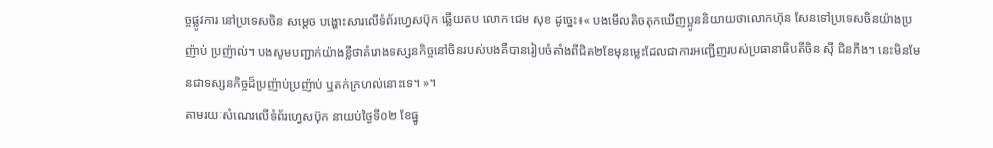ច្ចផ្លូវការ នៅប្រទេសចិន សម្ដេច បង្ហោះសារលើទំព័រហ្វេសប៊ុក ឆ្លើយតប លោក ជេម សុខ ដូច្នេះ៖« បងមើលតិចតុកឃើញប្អូននិយាយថាលោកហ៊ុន សែនទៅប្រទេសចិនយ៉ាងប្រញ៉ាប់ ប្រញ៉ាល់។ បងសូមបញ្ជាក់យ៉ាងខ្លីថាគំរោងទស្សនកិច្ចនៅចិនរបស់បងគឺបានរៀបចំតាំងពីជិត២ខែមុនម្លេះដែលជាការអញ្ជើញរបស់ប្រធានាធិបតីចិន សុី ជិនភីង។ នេះមិនមែនជាទស្សនកិច្ចដ៏ប្រញ៉ាប់ប្រញ៉ាប់ ឬតក់ក្រហល់នោះទេ។ »។
តាមរយៈសំណេរលើទំព័រហ្វេសប៊ុក នាយប់ថ្ងៃទី០២ ខែធ្នូ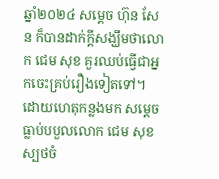ឆ្នាំ២០២៤ សម្ដេច ហ៊ុន សែន ក៏បានដាក់ក្ដីសង្ឃឹមថាលោក ជេម សុខ គួរឈប់ធ្វើជាអ្នកចេះគ្រប់រឿងទៀតទៅ។ ដោយហេតុកន្លងមក សម្ដេចធ្លាប់បបួលលោក ជេម សុខ ស្បថចំ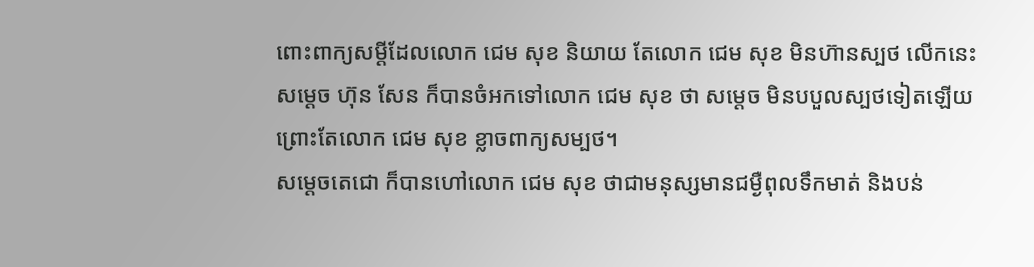ពោះពាក្យសម្ដីដែលលោក ជេម សុខ និយាយ តែលោក ជេម សុខ មិនហ៊ានស្បថ លើកនេះ សម្ដេច ហ៊ុន សែន ក៏បានចំអកទៅលោក ជេម សុខ ថា សម្ដេច មិនបបួលស្បថទៀតឡើយ ព្រោះតែលោក ជេម សុខ ខ្លាចពាក្យសម្បថ។
សម្ដេចតេជោ ក៏បានហៅលោក ជេម សុខ ថាជាមនុស្សមានជម្ងឺពុលទឹកមាត់ និងបន់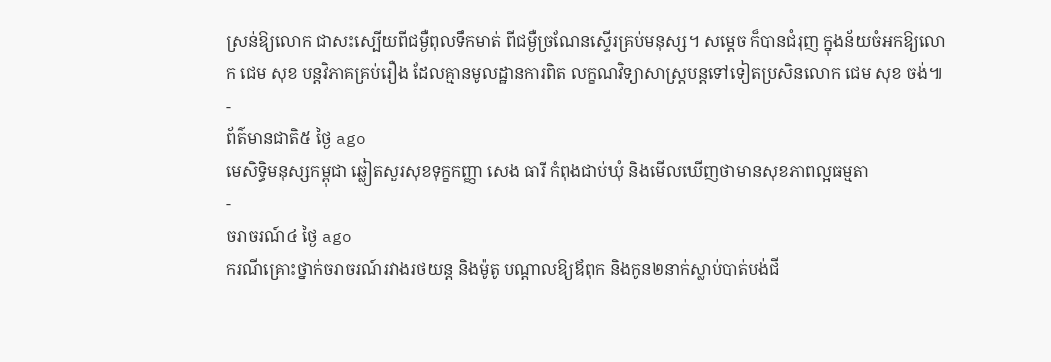ស្រន់ឱ្យលោក ជាសះស្បើយពីជម្ងឺពុលទឹកមាត់ ពីជម្ងឺច្រណែនស្ទើរគ្រប់មនុស្ស។ សម្ដេច ក៏បានជំរុញ ក្នុងន័យចំអកឱ្យលោក ជេម សុខ បន្តវិភាគគ្រប់រឿង ដែលគ្មានមូលដ្ឋានការពិត លក្ខណវិទ្យាសាស្ត្របន្តទៅទៀតប្រសិនលោក ជេម សុខ ចង់៕
-
ព័ត៌មានជាតិ៥ ថ្ងៃ ago
មេសិទ្ធិមនុស្សកម្ពុជា ឆ្លៀតសួរសុខទុក្ខកញ្ញា សេង ធារី កំពុងជាប់ឃុំ និងមើលឃើញថាមានសុខភាពល្អធម្មតា
-
ចរាចរណ៍៤ ថ្ងៃ ago
ករណីគ្រោះថ្នាក់ចរាចរណ៍រវាងរថយន្ត និងម៉ូតូ បណ្ដាលឱ្យឪពុក និងកូន២នាក់ស្លាប់បាត់បង់ជី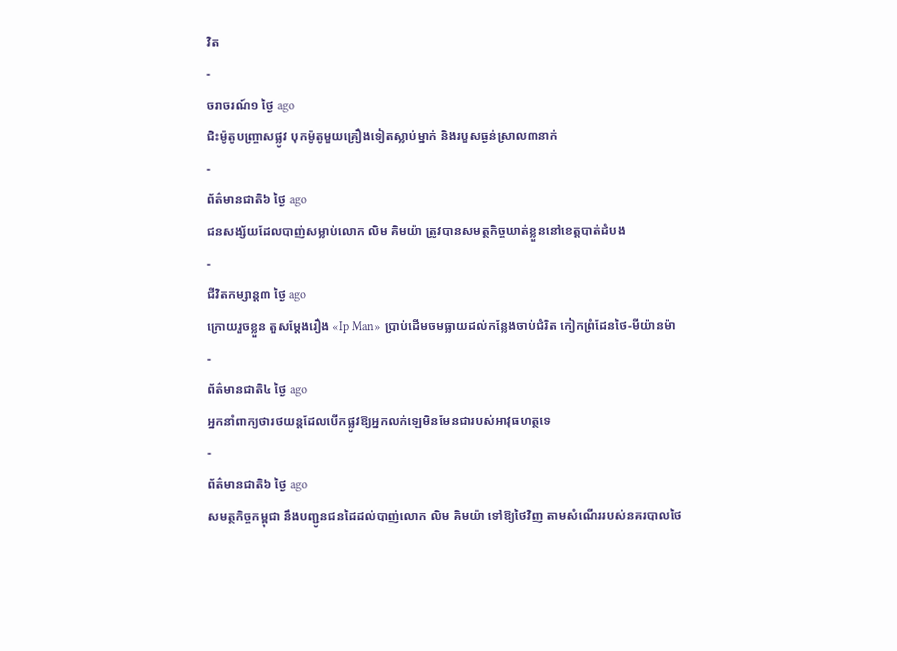វិត
-
ចរាចរណ៍១ ថ្ងៃ ago
ជិះម៉ូតូបញ្ច្រាសផ្លូវ បុកម៉ូតូមួយគ្រឿងទៀតស្លាប់ម្នាក់ និងរបួសធ្ងន់ស្រាល៣នាក់
-
ព័ត៌មានជាតិ៦ ថ្ងៃ ago
ជនសង្ស័យដែលបាញ់សម្លាប់លោក លិម គិមយ៉ា ត្រូវបានសមត្ថកិច្ចឃាត់ខ្លួននៅខេត្តបាត់ដំបង
-
ជីវិតកម្សាន្ដ៣ ថ្ងៃ ago
ក្រោយរួចខ្លួន តួសម្ដែងរឿង «Ip Man» ប្រាប់ដើមចមធ្លាយដល់កន្លែងចាប់ជំរិត កៀកព្រំដែនថៃ-មីយ៉ានម៉ា
-
ព័ត៌មានជាតិ៤ ថ្ងៃ ago
អ្នកនាំពាក្យថារថយន្តដែលបើកផ្លូវឱ្យអ្នកលក់ឡេមិនមែនជារបស់អាវុធហត្ថទេ
-
ព័ត៌មានជាតិ៦ ថ្ងៃ ago
សមត្ថកិច្ចកម្ពុជា នឹងបញ្ជូនជនដៃដល់បាញ់លោក លិម គិមយ៉ា ទៅឱ្យថៃវិញ តាមសំណើររបស់នគរបាលថៃ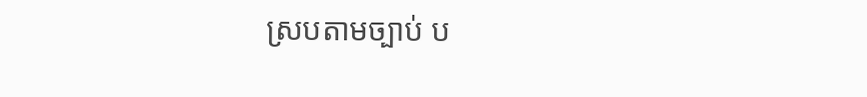ស្របតាមច្បាប់ ប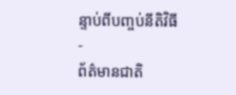ន្ទាប់ពីបញ្ចប់នីតិវិធី
-
ព័ត៌មានជាតិ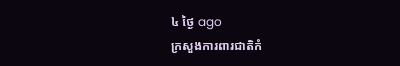៤ ថ្ងៃ ago
ក្រសួងការពារជាតិកំ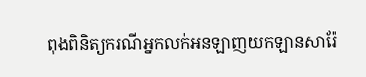ពុងពិនិត្យករណីអ្នកលក់អនឡាញយកឡានសារ៉ែ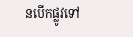នបើកផ្លូវទៅ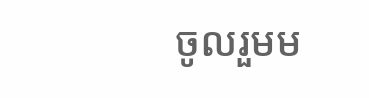ចូលរួមម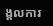ង្គលការ